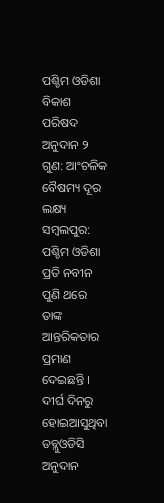ପଶ୍ଚିମ ଓଡିଶା ବିକାଶ ପରିଷଦ ଅନୁଦାନ ୨ ଗୁଣ: ଆଂଚଳିକ ବୈଷମ୍ୟ ଦୂର ଲକ୍ଷ୍ୟ
ସମ୍ବଲପୁର: ପଶ୍ଚିମ ଓଡିଶା ପ୍ରତି ନବୀନ ପୁଣି ଥରେ ତାଙ୍କ ଆନ୍ତରିକତାର ପ୍ରମାଣ ଦେଇଛନ୍ତି । ଦୀର୍ଘ ଦିନରୁ ହୋଇଆସୁଥିବା ଡବ୍ଲୁଓଡିସି ଅନୁଦାନ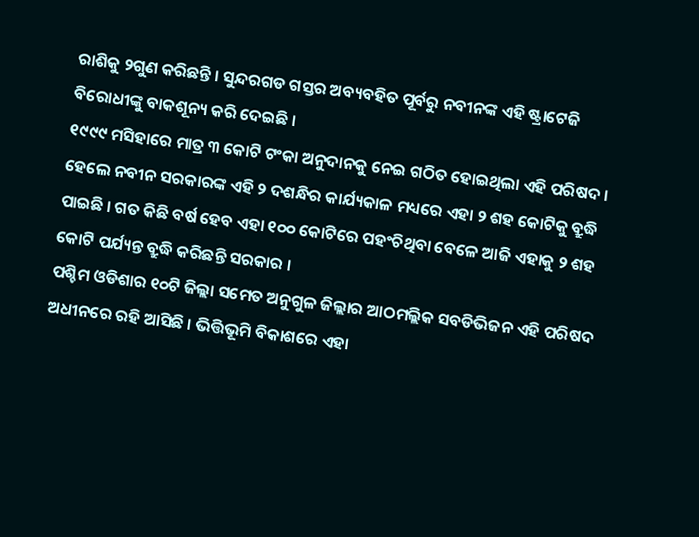ରାଶିକୁ ୨ଗୁଣ କରିଛନ୍ତି । ସୁନ୍ଦରଗଡ ଗସ୍ତର ଅବ୍ୟବହିତ ପୂର୍ବରୁ ନବୀନଙ୍କ ଏହି ଷ୍ଟ୍ରାଟେଜି ବିରୋଧୀଙ୍କୁ ବାକଶୂନ୍ୟ କରି ଦେଇଛି ।
୧୯୯୯ ମସିହାରେ ମାତ୍ର ୩ କୋଟି ଟଂକା ଅନୁଦାନକୁ ନେଇ ଗଠିତ ହୋଇଥିଲା ଏହି ପରିଷଦ । ହେଲେ ନବୀନ ସରକାରଙ୍କ ଏହି ୨ ଦଶନ୍ଧିର କାର୍ଯ୍ୟକାଳ ମଧ୍ୟରେ ଏହା ୨ ଶହ କୋଟିକୁ ବ୍ରୁଦ୍ଧି ପାଇଛି । ଗତ କିଛି ବର୍ଷ ହେବ ଏହା ୧୦୦ କୋଟିରେ ପହଂଚିଥିବା ବେଳେ ଆଜି ଏହାକୁ ୨ ଶହ କୋଟି ପର୍ଯ୍ୟନ୍ତ ବ୍ରୁଦ୍ଧି କରିଛନ୍ତି ସରକାର ।
ପଶ୍ଚିମ ଓଡିଶାର ୧୦ଟି ଜିଲ୍ଲା ସମେତ ଅନୁଗୁଳ ଜିଲ୍ଲାର ଆଠମଲ୍ଲିକ ସବଡିଭିଜନ ଏହି ପରିଷଦ ଅଧୀନରେ ରହି ଆସିଛି । ଭିତ୍ତିଭୂମି ବିକାଶରେ ଏହା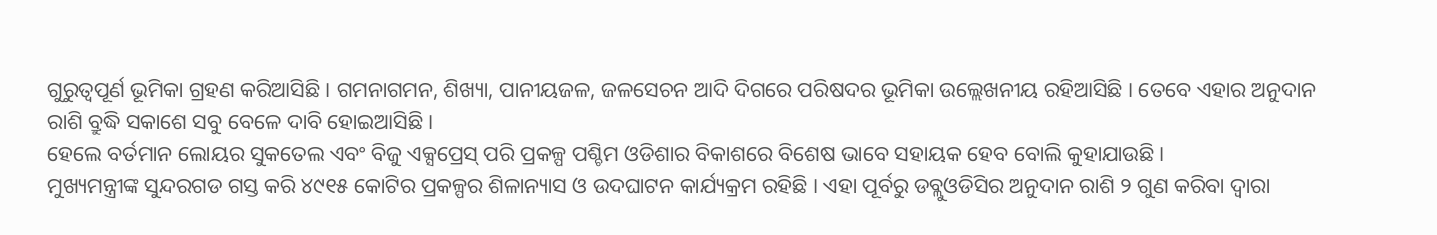ଗୁରୁତ୍ବପୂର୍ଣ ଭୂମିକା ଗ୍ରହଣ କରିଆସିଛି । ଗମନାଗମନ, ଶିଖ୍ୟା, ପାନୀୟଜଳ, ଜଳସେଚନ ଆଦି ଦିଗରେ ପରିଷଦର ଭୂମିକା ଉଲ୍ଲେଖନୀୟ ରହିଆସିଛି । ତେବେ ଏହାର ଅନୁଦାନ ରାଶି ବ୍ରୁଦ୍ଧି ସକାଶେ ସବୁ ବେଳେ ଦାବି ହୋଇଆସିଛି ।
ହେଲେ ବର୍ତମାନ ଲୋୟର ସୁକତେଲ ଏବଂ ବିଜୁ ଏକ୍ସପ୍ରେସ୍ ପରି ପ୍ରକଳ୍ପ ପଶ୍ଚିମ ଓଡିଶାର ବିକାଶରେ ବିଶେଷ ଭାବେ ସହାୟକ ହେବ ବୋଲି କୁହାଯାଉଛି ।
ମୁଖ୍ୟମନ୍ତ୍ରୀଙ୍କ ସୁନ୍ଦରଗଡ ଗସ୍ତ କରି ୪୯୧୫ କୋଟିର ପ୍ରକଳ୍ପର ଶିଳାନ୍ୟାସ ଓ ଉଦଘାଟନ କାର୍ଯ୍ୟକ୍ରମ ରହିଛି । ଏହା ପୂର୍ବରୁ ଡବ୍ଲୁଓଡିସିର ଅନୁଦାନ ରାଶି ୨ ଗୁଣ କରିବା ଦ୍ବାରା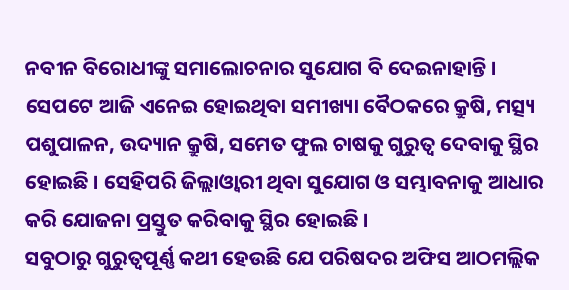ନବୀନ ବିରୋଧୀଙ୍କୁ ସମାଲୋଚନାର ସୁଯୋଗ ବି ଦେଇନାହାନ୍ତି ।
ସେପଟେ ଆଜି ଏନେଇ ହୋଇଥିବା ସମୀଖ୍ୟା ବୈଠକରେ କ୍ରୁଷି, ମତ୍ସ୍ୟ ପଶୁପାଳନ, ଉଦ୍ୟାନ କ୍ରୁଷି, ସମେତ ଫୁଲ ଚାଷକୁ ଗୁରୁତ୍ବ ଦେବାକୁ ସ୍ଥିର ହୋଇଛି । ସେହିପରି ଜିଲ୍ଲାଓ୍ବାରୀ ଥିବା ସୁଯୋଗ ଓ ସମ୍ଭାବନାକୁ ଆଧାର କରି ଯୋଜନା ପ୍ରସ୍ତୁତ କରିବାକୁ ସ୍ଥିର ହୋଇଛି ।
ସବୁଠାରୁ ଗୁରୁତ୍ବପୂର୍ଣ୍ଣ କଥୀ ହେଉଛି ଯେ ପରିଷଦର ଅଫିସ ଆଠମଲ୍ଲିକ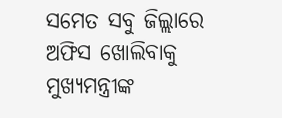ସମେତ ସବୁ ଜିଲ୍ଲାରେ ଅଫିସ ଖୋଲିବାକୁ ମୁଖ୍ୟମନ୍ତ୍ରୀଙ୍କ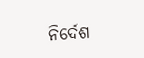ନିର୍ଦେଶ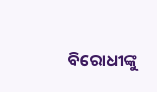ବିରୋଧୀଙ୍କୁ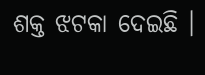ଶକ୍ତ ଝଟକା ଦେଇଛି ।